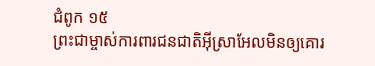ជំពូក ១៥
ព្រះជាម្ចាស់ការពារជនជាតិអ៊ីស្រាអែលមិនឲ្យគោរ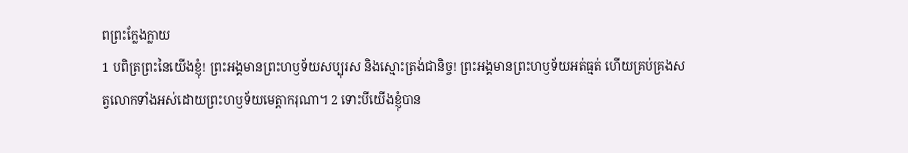ពព្រះក្លែងក្លាយ
1 បពិត្រព្រះនៃយើងខ្ញុំ! ព្រះអង្គមានព្រះហឫទ័យសប្បុរស និងស្មោះត្រង់ជានិច្ច! ព្រះអង្គមានព្រះហឫទ័យអត់ធ្មត់ ហើយគ្រប់គ្រងសត្វលោកទាំងអស់ដោយព្រះហឫទ័យមេត្តាករុណា។ 2 ទោះបីយើងខ្ញុំបាន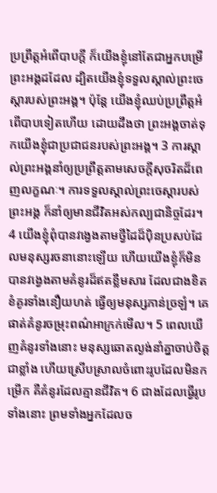ប្រព្រឹត្តអំពើបាបក្តី ក៏យើងខ្ញុំនៅតែជាអ្នកបម្រើព្រះអង្គដដែល ដ្បិតយើងខ្ញុំទទួលស្គាល់ព្រះចេស្តារបស់ព្រះអង្គ។ ប៉ុន្តែ យើងខ្ញុំឈប់ប្រព្រឹត្តអំពើបាបទៀតហើយ ដោយដឹងថា ព្រះអង្គចាត់ទុកយើងខ្ញុំជាប្រជាជនរបស់ព្រះអង្គ។ 3 ការស្គាល់ព្រះអង្គនាំឲ្យប្រព្រឹត្តតាមសេចក្តីសុចរិតដ៏ពេញលក្ខណៈ។ ការទទួលស្គាល់ព្រះចេស្តារបស់ព្រះអង្គ ក៏នាំឲ្យមានជីវិតអស់កល្បជានិច្ចដែរ។ 4 យើងខ្ញុំពុំបានវង្វេងតាមថ្វីដៃដ៏ប៉ិនប្រសប់ដែលមនុស្សរចនានោះឡើយ ហើយយើងខ្ញុំក៏មិនបានវង្វេងតាមគំនូរដ៏ឥតខ្លឹមសារ ដែលជាងខិតខំគូរទាំងនឿយហត់ ធ្វើឲ្យមនុស្សភាន់ច្រឡំ។ គេផាត់គំនូរចម្រុះពណ៌អាក្រក់មើល។ 5 ពេលឃើញគំនូរទាំងនោះ មនុស្សឆោតល្ងង់នាំគ្នាចាប់ចិត្តជាខ្លាំង ហើយស្រើបស្រាលចំពោះរូបដែលមិនកម្រើក គឺគំនូរដែលគ្មានជីវិត។ 6 ជាងដែលធ្វើរូបទាំងនោះ ព្រមទាំងអ្នកដែលច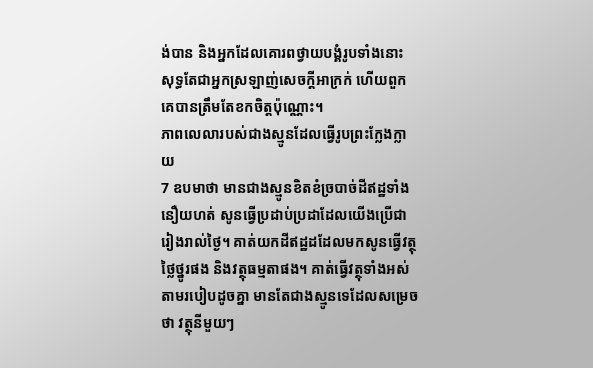ង់បាន និងអ្នកដែលគោរពថ្វាយបង្គំរូបទាំងនោះ សុទ្ធតែជាអ្នកស្រឡាញ់សេចក្តីអាក្រក់ ហើយពួកគេបានត្រឹមតែខកចិត្តប៉ុណ្ណោះ។
ភាពលេលារបស់ជាងស្មូនដែលធ្វើរូបព្រះក្លែងក្លាយ
7 ឧបមាថា មានជាងស្មូនខិតខំច្របាច់ដីឥដ្ឋទាំងនឿយហត់ សូនធ្វើប្រដាប់ប្រដាដែលយើងប្រើជារៀងរាល់ថ្ងៃ។ គាត់យកដីឥដ្ឋដដែលមកសូនធ្វើវត្ថុថ្លៃថ្នូរផង និងវត្ថុធម្មតាផង។ គាត់ធ្វើវត្ថុទាំងអស់តាមរបៀបដូចគ្នា មានតែជាងស្មូនទេដែលសម្រេចថា វត្ថុនីមួយៗ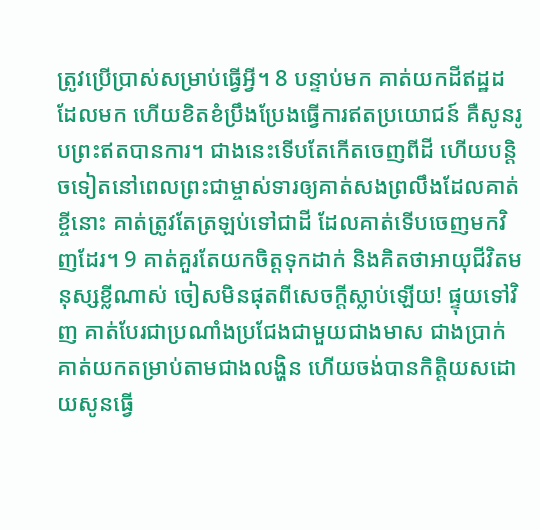ត្រូវប្រើប្រាស់សម្រាប់ធ្វើអ្វី។ 8 បន្ទាប់មក គាត់យកដីឥដ្ឋដដែលមក ហើយខិតខំប្រឹងប្រែងធ្វើការឥតប្រយោជន៍ គឺសូនរូបព្រះឥតបានការ។ ជាងនេះទើបតែកើតចេញពីដី ហើយបន្តិចទៀតនៅពេលព្រះជាម្ចាស់ទារឲ្យគាត់សងព្រលឹងដែលគាត់ខ្ចីនោះ គាត់ត្រូវតែត្រឡប់ទៅជាដី ដែលគាត់ទើបចេញមកវិញដែរ។ 9 គាត់គួរតែយកចិត្តទុកដាក់ និងគិតថាអាយុជីវិតមនុស្សខ្លីណាស់ ចៀសមិនផុតពីសេចក្តីស្លាប់ឡើយ! ផ្ទុយទៅវិញ គាត់បែរជាប្រណាំងប្រជែងជាមួយជាងមាស ជាងប្រាក់ គាត់យកតម្រាប់តាមជាងលង្ហិន ហើយចង់បានកិត្តិយសដោយសូនធ្វើ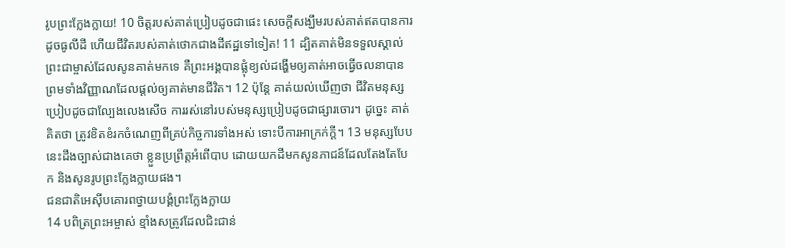រូបព្រះក្លែងក្លាយ! 10 ចិត្តរបស់គាត់ប្រៀបដូចជាផេះ សេចក្ដីសង្ឃឹមរបស់គាត់ឥតបានការ ដូចធូលីដី ហើយជីវិតរបស់គាត់ថោកជាងដីឥដ្ឋទៅទៀត! 11 ដ្បិតគាត់មិនទទួលស្គាល់ព្រះជាម្ចាស់ដែលសូនគាត់មកទេ គឺព្រះអង្គបានផ្លុំខ្យល់ដង្ហើមឲ្យគាត់អាចធ្វើចលនាបាន ព្រមទាំងវិញ្ញាណដែលផ្តល់ឲ្យគាត់មានជីវិត។ 12 ប៉ុន្តែ គាត់យល់ឃើញថា ជីវិតមនុស្សប្រៀបដូចជាល្បែងលេងសើច ការរស់នៅរបស់មនុស្សប្រៀបដូចជាផ្សារចោរ។ ដូច្នេះ គាត់គិតថា ត្រូវខិតខំរកចំណេញពីគ្រប់កិច្ចការទាំងអស់ ទោះបីការអាក្រក់ក្តី។ 13 មនុស្សបែបនេះដឹងច្បាស់ជាងគេថា ខ្លួនប្រព្រឹត្តអំពើបាប ដោយយកដីមកសូនភាជន៍ដែលតែងតែបែក និងសូនរូបព្រះក្លែងក្លាយផង។
ជនជាតិអេស៊ីបគោរពថ្វាយបង្គំព្រះក្លែងក្លាយ
14 បពិត្រព្រះអម្ចាស់ ខ្មាំងសត្រូវដែលជិះជាន់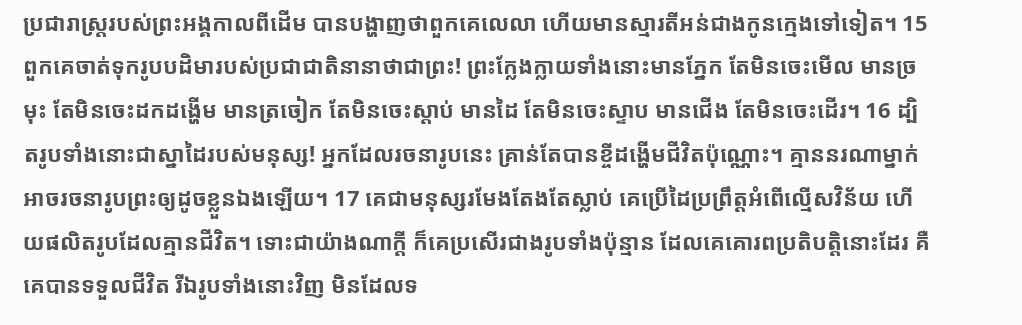ប្រជារាស្រ្តរបស់ព្រះអង្គកាលពីដើម បានបង្ហាញថាពួកគេលេលា ហើយមានស្មារតីអន់ជាងកូនក្មេងទៅទៀត។ 15 ពួកគេចាត់ទុករូបបដិមារបស់ប្រជាជាតិនានាថាជាព្រះ! ព្រះក្លែងក្លាយទាំងនោះមានភ្នែក តែមិនចេះមើល មានច្រមុះ តែមិនចេះដកដង្ហើម មានត្រចៀក តែមិនចេះស្តាប់ មានដៃ តែមិនចេះស្ទាប មានជើង តែមិនចេះដើរ។ 16 ដ្បិតរូបទាំងនោះជាស្នាដៃរបស់មនុស្ស! អ្នកដែលរចនារូបនេះ គ្រាន់តែបានខ្ចីដង្ហើមជីវិតប៉ុណ្ណោះ។ គ្មាននរណាម្នាក់អាចរចនារូបព្រះឲ្យដូចខ្លួនឯងឡើយ។ 17 គេជាមនុស្សរមែងតែងតែស្លាប់ គេប្រើដៃប្រព្រឹត្តអំពើល្មើសវិន័យ ហើយផលិតរូបដែលគ្មានជីវិត។ ទោះជាយ៉ាងណាក្តី ក៏គេប្រសើរជាងរូបទាំងប៉ុន្មាន ដែលគេគោរពប្រតិបត្តិនោះដែរ គឺគេបានទទួលជីវិត រីឯរូបទាំងនោះវិញ មិនដែលទ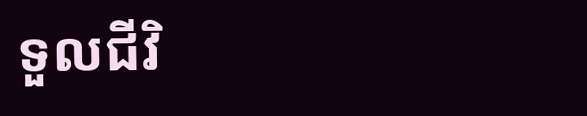ទួលជីវិ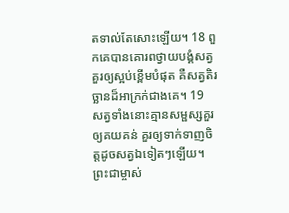តទាល់តែសោះឡើយ។ 18 ពួកគេបានគោរពថ្វាយបង្គំសត្វគួរឲ្យស្អប់ខ្ពើមបំផុត គឺសត្វតិរច្ឆានដ៏អាក្រក់ជាងគេ។ 19 សត្វទាំងនោះគ្មានសម្ផស្សគួរឲ្យគយគន់ គួរឲ្យទាក់ទាញចិត្តដូចសត្វឯទៀតៗឡើយ។ ព្រះជាម្ចាស់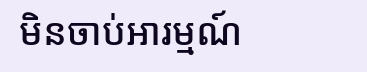មិនចាប់អារម្មណ៍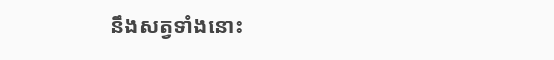នឹងសត្វទាំងនោះ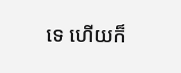ទេ ហើយក៏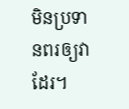មិនប្រទានពរឲ្យវាដែរ។